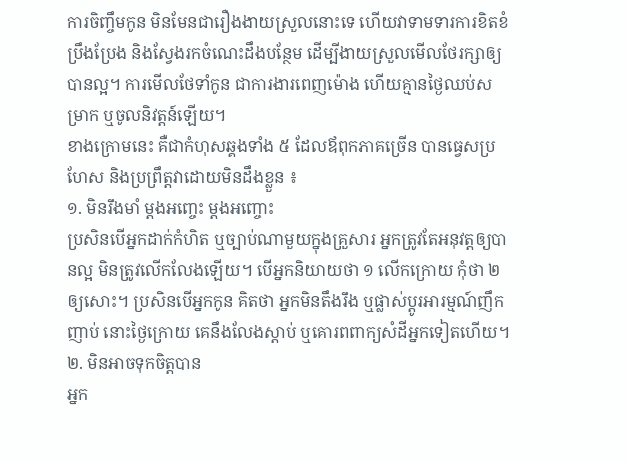ការចិញ្ចឹមកូន មិនមែនជារឿងងាយស្រួលនោះទេ ហើយវាទាមទារការខិតខំប្រឹងប្រែង និងស្វែងរកចំណេះដឹងបន្ថែម ដើម្បីងាយស្រួលមើលថែរក្សាឲ្យបានល្អ។ ការមើលថែទាំកូន ជាការងារពេញម៉ោង ហើយគ្មានថ្ងៃឈប់សម្រាក ឬចូលនិវត្តន៍ឡើយ។
ខាងក្រោមនេះ គឺជាកំហុសឆ្គងទាំង ៥ ដែលឪពុកភាគច្រើន បានធ្វេសប្រហែស និងប្រព្រឹត្តវាដោយមិនដឹងខ្លួន ៖
១. មិនរឹងមាំ ម្តងអញ្ចេះ ម្តងអញ្ចោះ
ប្រសិនបើអ្នកដាក់កំហិត ឬច្បាប់ណាមួយក្នុងគ្រួសារ អ្នកត្រូវតែអនុវត្តឲ្យបានល្អ មិនត្រូវលើកលែងឡើយ។ បើអ្នកនិយាយថា ១ លើកក្រោយ កុំថា ២ ឲ្យសោះ។ ប្រសិនបើអ្នកកូន គិតថា អ្នកមិនតឹងរឹង ឬផ្លាស់ប្តូរអារម្មណ៍ញឹកញាប់ នោះថ្ងៃក្រោយ គេនឹងលែងស្តាប់ ឬគោរពពាក្យសំដីអ្នកទៀតហើយ។
២. មិនអាចទុកចិត្តបាន
អ្នក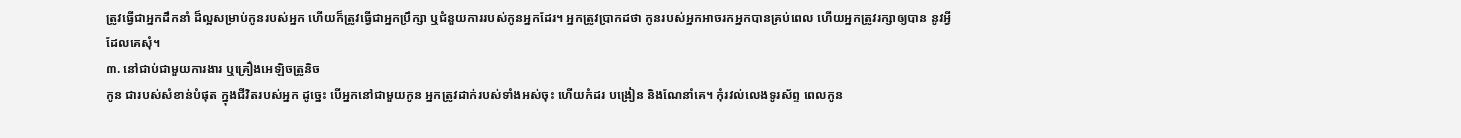ត្រូវធ្វើជាអ្នកដឹកនាំ ដ៏ល្អសម្រាប់កូនរបស់អ្នក ហើយក៏ត្រូវធ្វើជាអ្នកប្រឹក្សា ឬជំនួយការរបស់កូនអ្នកដែរ។ អ្នកត្រូវប្រាកដថា កូនរបស់អ្នកអាចរកអ្នកបានគ្រប់ពេល ហើយអ្នកត្រូវរក្សាឲ្យបាន នូវអ្វីដែលគេសុំ។
៣. នៅជាប់ជាមួយការងារ ឬគ្រឿងអេឡិចត្រូនិច
កូន ជារបស់សំខាន់បំផុត ក្នុងជីវិតរបស់អ្នក ដូច្នេះ បើអ្នកនៅជាមួយកូន អ្នកត្រូវដាក់របស់ទាំងអស់ចុះ ហើយកំដរ បង្រៀន និងណែនាំគេ។ កុំរវល់លេងទូរស័ព្ទ ពេលកូន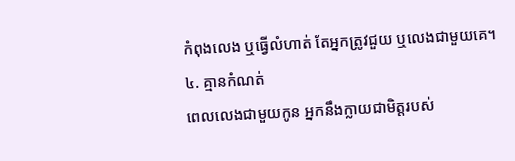កំពុងលេង ឬធ្វើលំហាត់ តែអ្នកត្រូវជួយ ឬលេងជាមួយគេ។
៤. គ្មានកំណត់
ពេលលេងជាមួយកូន អ្នកនឹងក្លាយជាមិត្តរបស់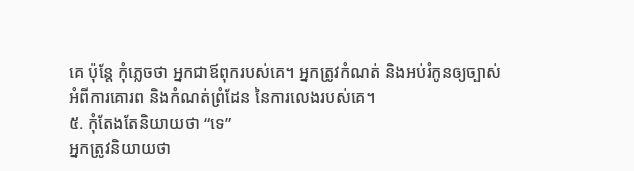គេ ប៉ុន្តែ កុំភ្លេចថា អ្នកជាឪពុករបស់គេ។ អ្នកត្រូវកំណត់ និងអប់រំកូនឲ្យច្បាស់ អំពីការគោរព និងកំណត់ព្រំដែន នៃការលេងរបស់គេ។
៥. កុំតែងតែនិយាយថា “ទេ”
អ្នកត្រូវនិយាយថា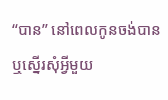“បាន” នៅពេលកូនចង់បាន ឬស្នើរសុំអ្វីមួយ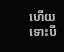ហើយទោះបី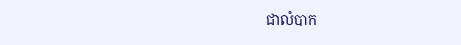ជាលំបាក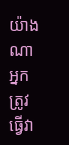យ៉ាងណា អ្នកត្រូវធ្វើវា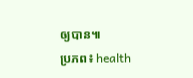ឲ្យបាន៕
ប្រភព៖ health